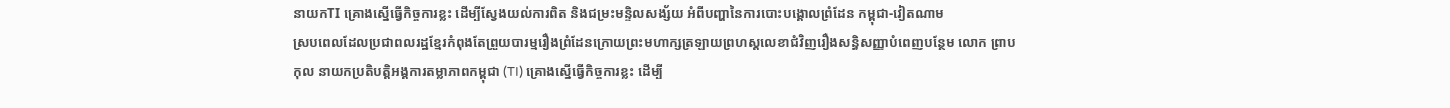នាយកTI គ្រោងស្នើធ្វើកិច្ចការខ្លះ ដើម្បីស្វែងយល់ការពិត និងជម្រះមន្ទិលសង្ស័យ អំពីបញ្ហានៃការបោះបង្គោលព្រំដែន កម្ពុជា-វៀតណាម
ស្របពេលដែលប្រជាពលរដ្ឋខ្មែរកំពុងតែព្រួយបារម្មរឿងព្រំដែនក្រោយព្រះមហាក្សត្រឡាយព្រហស្តលេខាជំវិញរឿងសន្ធិសញ្ញាបំពេញបន្ថែម លោក ព្រាប កុល នាយកប្រតិបត្តិអង្គការតម្លាភាពកម្ពុជា (TI) គ្រោងស្នើធ្វើកិច្ចការខ្លះ ដើម្បី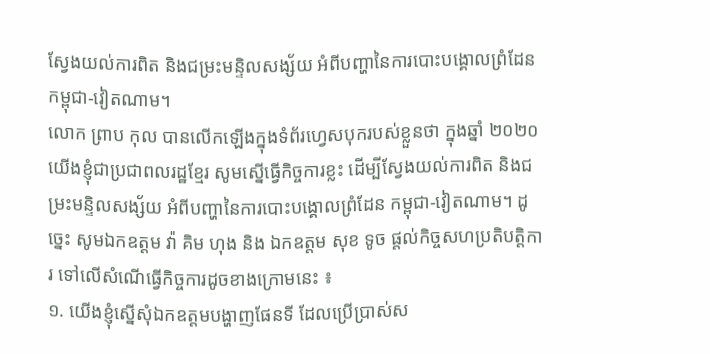ស្វែងយល់ការពិត និងជម្រះមន្ទិលសង្ស័យ អំពីបញ្ហានៃការបោះបង្គោលព្រំដែន កម្ពុជា-វៀតណាម។
លោក ព្រាប កុល បានលើកឡើងក្នុងទំព័រហ្វេសបុករបស់ខ្លួនថា ក្នុងឆ្នាំ ២០២០ យើងខ្ញុំជាប្រជាពលរដ្ឋខ្មែរ សូមស្នើធ្វើកិច្ចការខ្លះ ដើម្បីស្វែងយល់ការពិត និងជម្រះមន្ទិលសង្ស័យ អំពីបញ្ហានៃការបោះបង្គោលព្រំដែន កម្ពុជា-វៀតណាម។ ដូច្នេះ សូមឯកឧត្តម វ៉ា គិម ហុង និង ឯកឧត្តម សុខ ទូច ផ្តល់កិច្ចសហប្រតិបត្តិការ ទៅលើសំណើធ្វើកិច្ចការដូចខាងក្រោមនេះ ៖
១. យើងខ្ញុំស្នើសុំឯកឧត្តមបង្ហាញផែនទី ដែលប្រើប្រាស់ស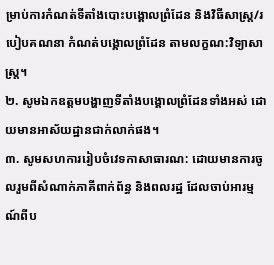ម្រាប់ការកំណត់ទីតាំងបោះបង្គោលព្រំដែន និងវិធីសាស្ត្រ/របៀបគណនា កំណត់បង្គោលព្រំដែន តាមលក្ខណ:វិទ្យាសាស្ត្រ។
២. សូមឯកឧត្តមបង្ហាញទីតាំងបង្គោលព្រំដែនទាំងអស់ ដោយមានអាស័យដ្ឋានជាក់លាក់ផង។
៣. សូមសហការរៀបចំវេទកាសាធារណ: ដោយមានការចូលរួមពីសំណាក់ភាគីពាក់ព័ន្ធ និងពលរដ្ឋ ដែលចាប់អារម្មណ៍ពីប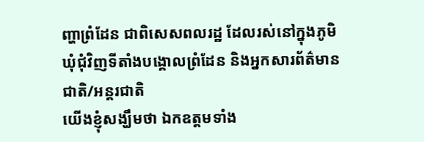ញ្ហាព្រំដែន ជាពិសេសពលរដ្ឋ ដែលរស់នៅក្នុងភូមិ ឃុំជុំវិញទីតាំងបង្គោលព្រំដែន និងអ្នកសារព័ត៌មានជាតិ/អន្តរជាតិ
យើងខ្ញុំសង្ឃឹមថា ឯកឧត្តមទាំង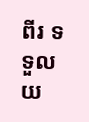ពីរ ទទួលយ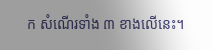ក សំណើរទាំង ៣ ខាងលើនេះ។